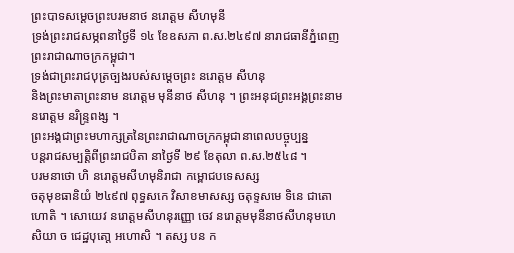ព្រះបាទសម្ដេចព្រះបរមនាថ នរោត្ដម សីហមុនី
ទ្រង់ព្រះរាជសម្ភពនាថ្ងៃទី ១៤ ខែឧសភា ព.ស.២៤៩៧ នារាជធានីភ្នំពេញ ព្រះរាជាណាចក្រកម្ពុជា។
ទ្រង់ជាព្រះរាជបុត្រច្បងរបស់សម្ដេចព្រះ នរោត្ដម សីហនុ
និងព្រះមាតាព្រះនាម នរោត្ដម មុនីនាថ សីហនុ ។ ព្រះអនុជព្រះអង្គព្រះនាម នរោត្ដម នរិន្ទ្រពង្ស ។
ព្រះអង្គជាព្រះមហាក្សត្រនៃព្រះរាជាណាចក្រកម្ពុជានាពេលបច្ចុប្បន្ន
បន្តរាជសម្បត្តិពីព្រះរាជបិតា នាថ្ងៃទី ២៩ ខែតុលា ព.ស.២៥៤៨ ។
បរមនាថោ ហិ នរោត្តមសីហមុនិរាជា កម្ពោជបទេសស្ស
ចតុមុខធានិយំ ២៤៩៧ ពុទ្ធសកេ វិសាខមាសស្ស ចតុទ្ទសមេ ទិនេ ជាតោ ហោតិ ។ សោយេវ នរោត្តមសីហនុរញ្ញោ ចេវ នរោត្តមមុនីនាថសីហនុមហេសិយា ច ជេដ្ឋបុតោ្ត អហោសិ ។ តស្ស បន ក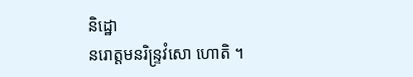និដ្ឋោ
នរោត្តមនរិន្ទ្រវំសោ ហោតិ ។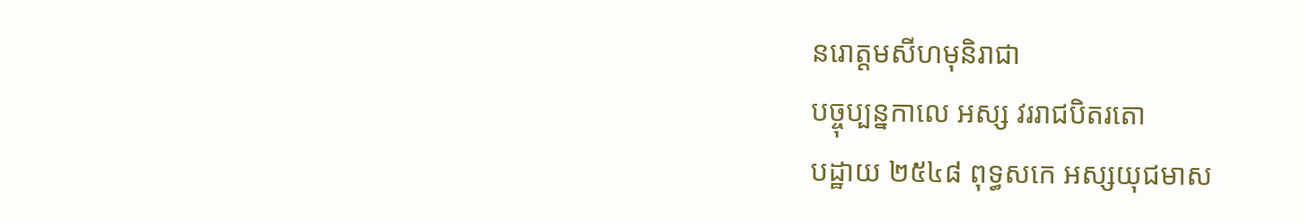នរោត្តមសីហមុនិរាជា
បច្ចុប្បន្នកាលេ អស្ស វររាជបិតរតោ
បដ្ឋាយ ២៥៤៨ ពុទ្ធសកេ អស្សយុជមាស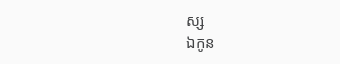ស្ស
ឯកូន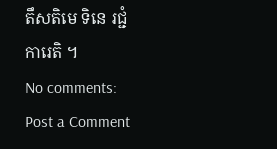តឹសតិមេ ទិនេ រជ្ជំ ការេតិ ។
No comments:
Post a Comment